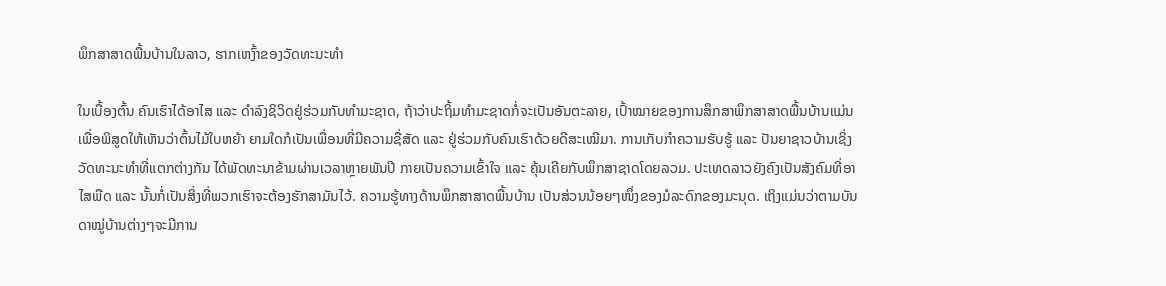ພຶກສາສາດພື້ນບ້ານໃນລາວ, ຮາກເຫງົ້າຂອງວັດທະນະທໍາ

ໃນເບື້ອງຕົ້ນ ຄົນເຮົາໄດ້ອາໄສ ແລະ ດໍາລົງຊິວິດຢູ່ຮ່ວມກັບທໍາມະຊາດ, ຖ້າວ່າປະຖິ້ມທໍາມະຊາດກໍ່ຈະເປັນອັນຕະລາຍ, ເປົ້າໝາຍຂອງການສຶກສາພຶກສາສາດພື້ນບ້ານແມ່ນເພື່ອພິສູດໃຫ້ເຫັນວ່າຕົ້ນໄມ້ໃບຫຍ້າ ຍາມໃດກໍເປັນເພື່ອນທີ່ມີຄວາມຊື່ສັດ ແລະ ຢູ່ຮ່ວມກັບຄົນເຮົາດ້ວຍດີສະເໝີມາ. ການເກັບກໍາຄວາມຮັບຮູ້ ແລະ ປັນຍາຊາວບ້ານເຊິ່ງວັດທະນະທໍາທີ່ແຕກຕ່າງກັນ ໄດ້ພັດທະນາຂ້າມຜ່ານເວລາຫຼາຍພັນປີ ກາຍເປັນຄວາມເຂົ້າໃຈ ແລະ ຄຸ້ນເຄີຍກັບພຶກສາຊາດໂດຍລວມ. ປະເທດລາວຍັງຄົງເປັນສັງຄົມທີ່ອາໄສພືດ ແລະ ນັ້ນກໍ່ເປັນສິ່ງທີ່ພວກເຮົາຈະຕ້ອງຮັກສາມັນໄວ້. ຄວາມຮູ້ທາງດ້ານພຶກສາສາດພື້ນບ້ານ ເປັນສ່ວນນ້ອຍໆໜຶ່ງຂອງມໍລະດົກຂອງມະນຸດ. ເຖິງແມ່ນວ່າຕາມບັນດາໝູ່ບ້ານຕ່າງໆຈະມີການ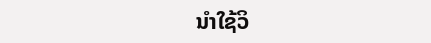ນໍາໃຊ້ວິ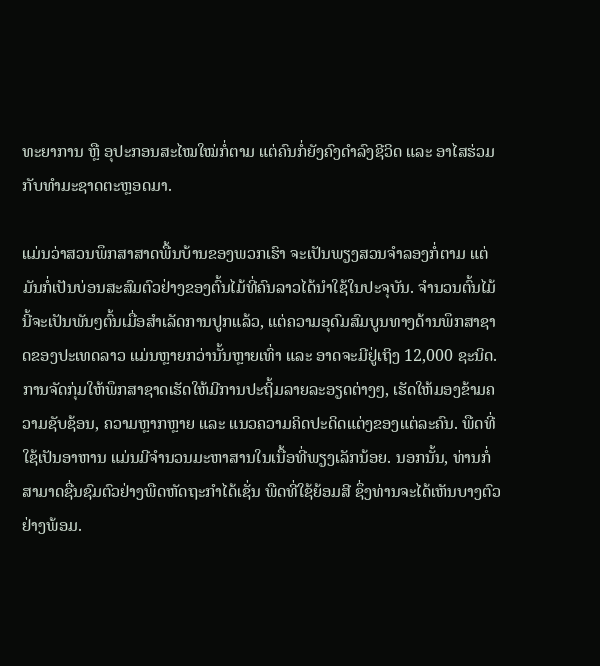ທະຍາການ ຫຼື ອຸປະກອນສະໄໝໃໝ່ກໍ່ຕາມ ແຕ່ຄົນກໍ່ຍັງຄົງດໍາລົງຊີວິດ ແລະ ອາໄສຮ່ວມກັບທໍາມະຊາດຕະຫຼອດມາ.

ແມ່ນວ່າສວນພຶກສາສາດພື້ນບ້ານຂອງພວກເຮົາ ຈະເປັນພຽງສວນຈຳລອງກໍ່ຕາມ ແຕ່ມັນກໍ່ເປັນບ່ອນສະສົມຕົວຢ່າງຂອງຕົ້ນໄມ້ທີ່ຄົນລາວໄດ້ນໍາໃຊ້ໃນປະຈຸບັນ. ຈຳນວນຕົ້ນໄມ້ນີ້ຈະເປັນພັນໆຕົ້ນເມື່ອສຳເລັດການປູກແລ້ວ, ແຕ່ຄວາມອຸດົມສົມບູນທາງດ້ານພຶກສາຊາດຂອງປະເທດລາວ ແມ່ນຫຼາຍກວ່ານັ້ນຫຼາຍເທົ່າ ແລະ ອາດຈະມີຢູ່ເຖິງ 12,000 ຊະນິດ. ການຈັດກຸ່ມໃຫ້ພຶກສາຊາດເຮັດໃຫ້ມີການປະຖິ້ມລາຍລະອຽດຕ່າງໆ, ເຮັດໃຫ້ມອງຂ້າມຄວາມຊັບຊ້ອນ, ຄວາມຫຼາກຫຼາຍ ແລະ ແນວຄວາມຄິດປະດິດແຕ່ງຂອງແຕ່ລະຄົນ. ພືດທີ່ໃຊ້ເປັນອາຫານ ແມ່ນມີຈໍານວນມະຫາສານໃນເນື້ອທີ່ພຽງເລັກນ້ອຍ. ນອກນັ້ນ, ທ່ານກໍ່ສາມາດຊື່ນຊົມຕົວຢ່າງພືດຫັດຖະກໍາໄດ້ເຊັ່ນ ພືດທີ່ໃຊ້ຍ້ອມສີ ຊຶ່ງທ່ານຈະໄດ້ເຫັນບາງຕົວຢ່າງພ້ອມ.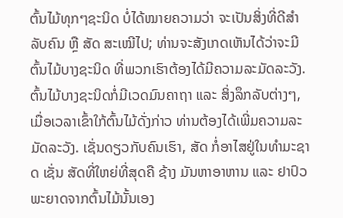ຕົ້ນໄມ້ທຸກໆຊະນິດ ບໍ່ໄດ້ໝາຍຄວາມວ່າ ຈະເປັນສິ່ງທີ່ດີສໍາລັບຄົນ ຫຼື ສັດ ສະເໝີໄປ; ທ່ານຈະສັງເກດເຫັນໄດ້ວ່າຈະມີຕົ້ນໄມ້ບາງຊະນິດ ທີ່ພວກເຮົາຕ້ອງໄດ້ມີຄວາມລະມັດລະວັງ. ຕົ້ນໄມ້ບາງຊະນິດກໍ່ມີເວດມົນຄາຖາ ແລະ ສິ່ງລຶກລັບຕ່າງໆ, ເມື່ອເວລາເຂົ້າໃກ້ຕົ້ນໄມ້ດັ່ງກ່າວ ທ່ານຕ້ອງໄດ້ເພີ່ມຄວາມລະມັດລະວັງ. ເຊັ່ນດຽວກັບຄົນເຮົາ, ສັດ ກໍ່ອາໄສຢູ່ໃນທຳມະຊາດ ເຊັ່ນ ສັດທີ່ໃຫຍ່ທີ່ສຸດຄື ຊ້າງ ມັນຫາອາຫານ ແລະ ຢາປົວພະຍາດຈາກຕົ້ນໄມ້ນັ້ນເອງ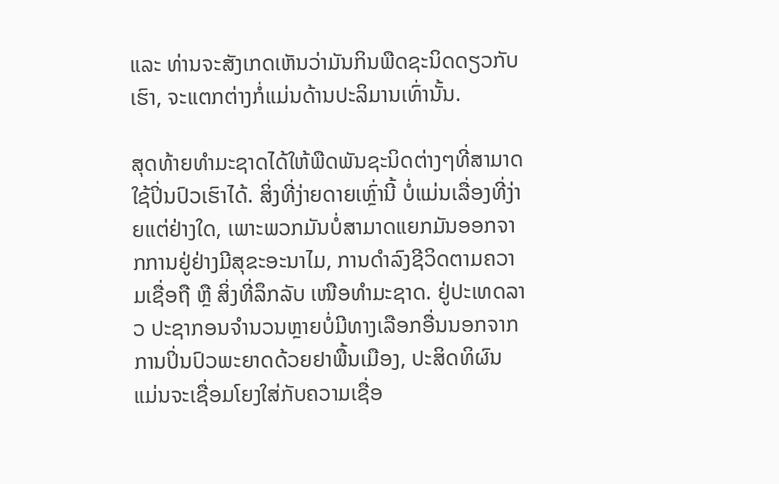ແລະ ທ່ານຈະສັງເກດເຫັນວ່າມັນກິນພືດຊະນິດດຽວກັບເຮົາ, ຈະແຕກຕ່າງກໍ່ແມ່ນດ້ານປະລິມານເທົ່ານັ້ນ.

ສຸດທ້າຍທໍາມະຊາດໄດ້ໃຫ້ພືດພັນຊະນິດຕ່າງໆທີ່ສາມາດໃຊ້ປິ່ນປົວເຮົາໄດ້. ສິ່ງທີ່ງ່າຍດາຍເຫຼົ່ານີ້ ບໍ່ແມ່ນເລື່ອງທີ່ງ່າຍແຕ່ຢ່າງໃດ, ເພາະພວກມັນບໍ່ສາມາດແຍກມັນອອກຈາກການຢູ່ຢ່າງມີສຸຂະອະນາໄມ, ການດຳລົງຊີວິດຕາມຄວາມເຊື່ອຖື ຫຼື ສິ່ງທີ່ລຶກລັບ ເໜືອທໍາມະຊາດ. ຢູ່ປະເທດລາວ ປະຊາກອນຈໍານວນຫຼາຍບໍ່ມີທາງເລືອກອື່ນນອກຈາກການປິ່ນປົວພະຍາດດ້ວຍຢາພື້ນເມືອງ, ປະສິດທິຜົນ ແມ່ນຈະເຊື່ອມໂຍງໃສ່ກັບຄວາມເຊື່ອ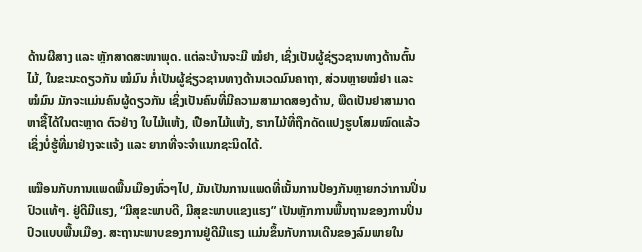ດ້ານຜີສາງ ແລະ ຫຼັກສາດສະໜາພຸດ. ແຕ່ລະບ້ານຈະມີ ໝໍຢາ, ເຊິ່ງເປັນຜູ້ຊ່ຽວຊານທາງດ້ານຕົ້ນໄມ້, ໃນຂະນະດຽວກັນ ໝໍມົນ ກໍ່ເປັນຜູ້ຊ່ຽວຊານທາງດ້ານເວດມົນຄາຖາ, ສ່ວນຫຼາຍໝໍຢາ ແລະ ໝໍມົນ ມັກຈະແມ່ນຄົນຜູ້ດຽວກັນ ເຊິ່ງເປັນຄົນທີ່ມີຄວາມສາມາດສອງດ້ານ, ພືດເປັນຢາສາມາດຫາຊື້ໄດ້ໃນຕະຫຼາດ ຕົວຢ່າງ ໃບໄມ້ແຫ້ງ, ເປືອກໄມ້ແຫ້ງ, ຮາກໄມ້ທີ່ຖືກດັດແປງຮູບໂສມໝົດແລ້ວ ເຊິ່ງບໍ່ຮູ້ທີ່ມາຢ່າງຈະແຈ້ງ ແລະ ຍາກທີ່ຈະຈໍາແນກຊະນິດໄດ້.

ເໝືອນກັບການແພດພື້ນເມືອງທົ່ວໆໄປ, ມັນເປັນການແພດທີ່ເນັ້ນການປ້ອງກັນຫຼາຍກວ່າການປິ່ນປົວແທ້ໆ. ຢູ່ດີມີແຮງ, “ມີສຸຂະພາບດີ, ມີສຸຂະພາບແຂງແຮງ” ເປັນຫຼັກການພື້ນຖານຂອງການປິ່ນປົວແບບພື້ນເມືອງ. ສະຖານະພາບຂອງການຢູ່ດີມີແຮງ ແມ່ນຂຶ້ນກັບການເດີນຂອງລົມພາຍໃນ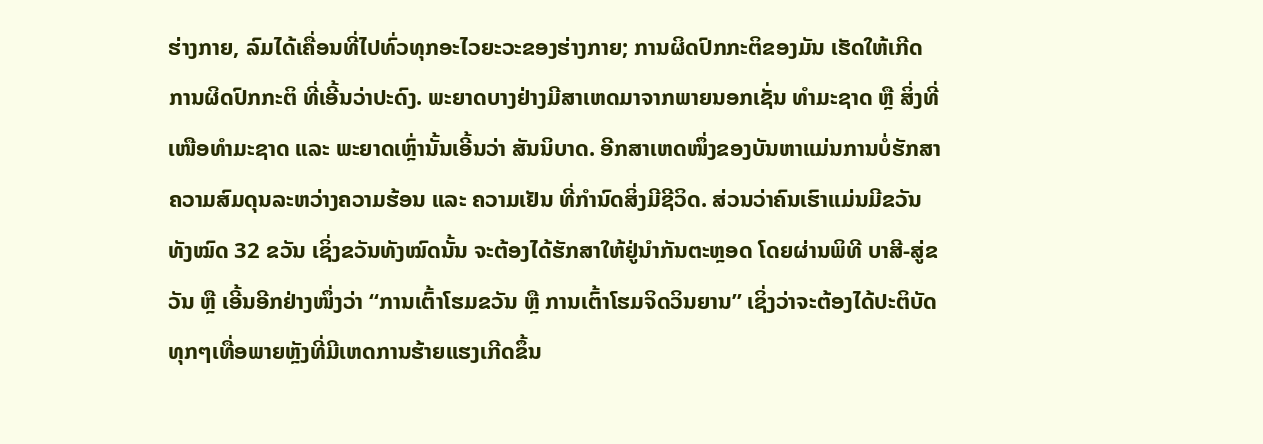ຮ່າງກາຍ, ລົມໄດ້ເຄື່ອນທີ່ໄປທົ່ວທຸກອະໄວຍະວະຂອງຮ່າງກາຍ; ການຜິດປົກກະຕິຂອງມັນ ເຮັດໃຫ້ເກີດການຜິດປົກກະຕິ ທີ່ເອີ້ນວ່າປະດົງ. ພະຍາດບາງຢ່າງມີສາເຫດມາຈາກພາຍນອກເຊັ່ນ ທໍາມະຊາດ ຫຼື ສິ່ງທີ່ ເໜືອທໍາມະຊາດ ແລະ ພະຍາດເຫຼົ່ານັ້ນເອີ້ນວ່າ ສັນນິບາດ. ອີກສາເຫດໜຶ່ງຂອງບັນຫາແມ່ນການບໍ່ຮັກສາຄວາມສົມດຸນລະຫວ່າງຄວາມຮ້ອນ ແລະ ຄວາມເຢັນ ທີ່ກໍານົດສິ່ງມີຊີວິດ. ສ່ວນວ່າຄົນເຮົາແມ່ນມີຂວັນທັງໝົດ 32 ຂວັນ ເຊິ່ງຂວັນທັງໝົດນັ້ນ ຈະຕ້ອງໄດ້ຮັກສາໃຫ້ຢູ່ນໍາກັນຕະຫຼອດ ໂດຍຜ່ານພິທີ ບາສີ-ສູ່ຂວັນ ຫຼື ເອີ້ນອີກຢ່າງໜຶ່ງວ່າ “ການເຕົ້າໂຮມຂວັນ ຫຼື ການເຕົ້າໂຮມຈິດວິນຍານ” ເຊິ່ງວ່າຈະຕ້ອງໄດ້ປະຕິບັດທຸກໆເທື່ອພາຍຫຼັງທີ່ມີເຫດການຮ້າຍແຮງເກີດຂຶ້ນ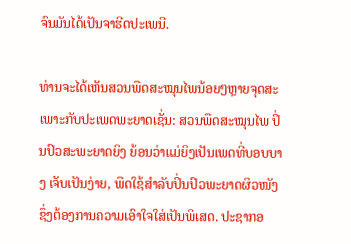ຈົນມັນໄດ້ເປັນຈາຮີດປະເພນີ.

ທ່ານຈະໄດ້ເຫັນສວນພືດສະໝຸນໄພນ້ອຍໆຫຼາຍຈຸດສະເພາະກັບປະເພດພະຍາດເຊັ່ນ: ສວນພືດສະໝຸນໄພ ປິ່ນປົວສະພະຍາດຍິງ ຍ້ອນວ່າແມ່ຍິງເປັນເພດທີ່ບອບບາງ ເຈັບເປັນງ່າຍ, ພືດໃຊ້ສໍາລັບປິ່ນປົວພະຍາດຜິວໜັງ ຊຶ່ງຕ້ອງການຄວາມເອົາໃຈໃສ່ເປັນພິເສດ. ປະຊາກອ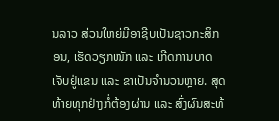ນລາວ ສ່ວນໃຫຍ່ມີອາຊີບເປັນຊາວກະສິກອນ, ເຮັດວຽກໜັກ ແລະ ເກີດການບາດເຈັບຢູ່ແຂນ ແລະ ຂາເປັນຈຳນວນຫຼາຍ. ສຸດທ້າຍທຸກຢ່າງກໍ່ຕ້ອງຜ່ານ ແລະ ສົ່ງຜົນສະທ້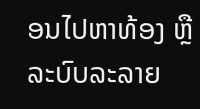ອນໄປຫາທ້ອງ ຫຼື ລະບົບລະລາຍ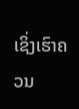ເຊິ່ງເຮົາຄວນ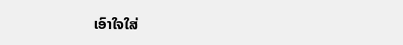ເອົາໃຈໃສ່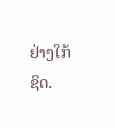ຢ່າງໃກ້ຊິດ.